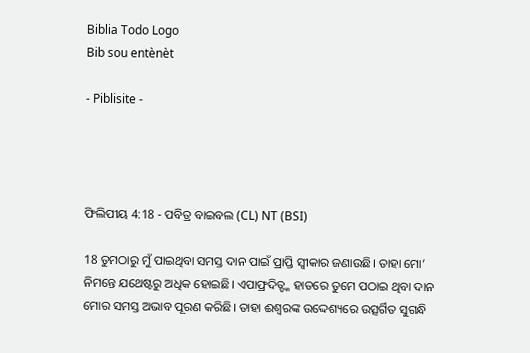Biblia Todo Logo
Bib sou entènèt

- Piblisite -




ଫିଲିପୀୟ 4:18 - ପବିତ୍ର ବାଇବଲ (CL) NT (BSI)

18 ତୁମଠାରୁ ମୁଁ ପାଇଥିବା ସମସ୍ତ ଦାନ ପାଇଁ ପ୍ରାପ୍ତି ସ୍ୱୀକାର ଜଣାଉଛି। ତାହା ମୋ’ ନିମନ୍ତେ ଯଥେଷ୍ଟରୁ ଅଧିକ ହୋଇଛି। ଏପାଫ୍ରଦିତ୍ଙ୍କ ହାତରେ ତୁମେ ପଠାଇ ଥିବା ଦାନ ମୋର ସମସ୍ତ ଅଭାବ ପୂରଣ କରିଛି। ତାହା ଈଶ୍ୱରଙ୍କ ଉଦ୍ଦେଶ୍ୟରେ ଉତ୍ସର୍ଗିତ ସୁଗନ୍ଧି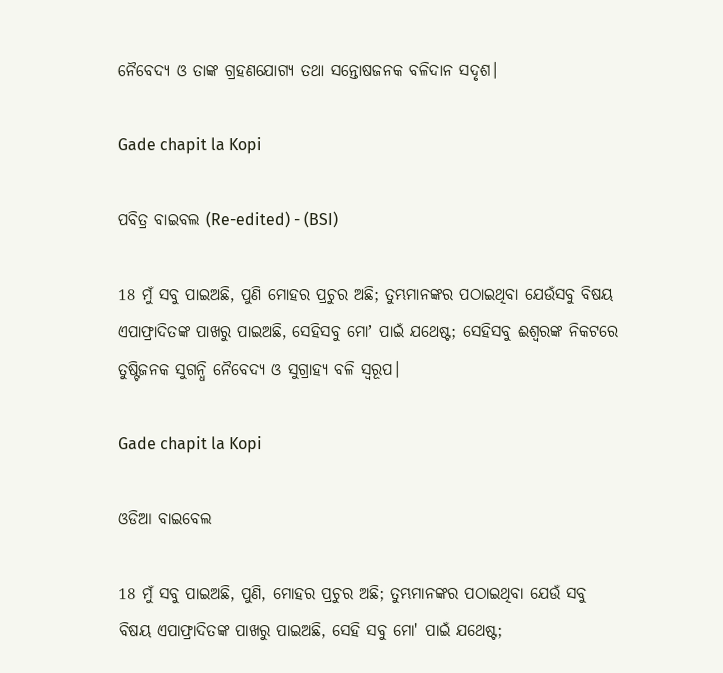ନୈବେଦ୍ୟ ଓ ତାଙ୍କ ଗ୍ରହଣଯୋଗ୍ୟ ତଥା ସନ୍ତୋଷଜନକ ବଳିଦାନ ସଦୃଶ।

Gade chapit la Kopi

ପବିତ୍ର ବାଇବଲ (Re-edited) - (BSI)

18 ମୁଁ ସବୁ ପାଇଅଛି, ପୁଣି ମୋହର ପ୍ରଚୁର ଅଛି; ତୁମ୍ଭମାନଙ୍କର ପଠାଇଥିବା ଯେଉଁସବୁ ବିଷୟ ଏପାଫ୍ରାଦିତଙ୍କ ପାଖରୁ ପାଇଅଛି, ସେହିସବୁ ମୋʼ ପାଇଁ ଯଥେଷ୍ଟ; ସେହିସବୁ ଈଶ୍ଵରଙ୍କ ନିକଟରେ ତୁଷ୍ଟିଜନକ ସୁଗନ୍ଧି ନୈବେଦ୍ୟ ଓ ସୁଗ୍ରାହ୍ୟ ବଳି ସ୍ଵରୂପ।

Gade chapit la Kopi

ଓଡିଆ ବାଇବେଲ

18 ମୁଁ ସବୁ ପାଇଅଛି, ପୁଣି, ମୋହର ପ୍ରଚୁର ଅଛି; ତୁମ୍ଭମାନଙ୍କର ପଠାଇଥିବା ଯେଉଁ ସବୁ ବିଷୟ ଏପାଫ୍ରାଦିତଙ୍କ ପାଖରୁ ପାଇଅଛି, ସେହି ସବୁ ମୋ' ପାଇଁ ଯଥେଷ୍ଟ;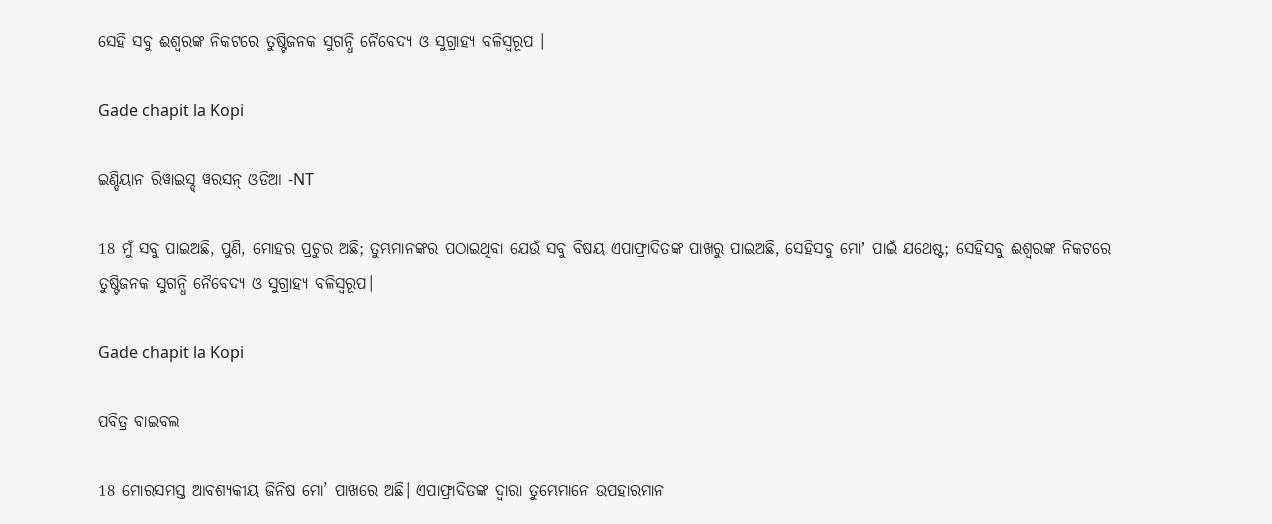ସେହି ସବୁ ଈଶ୍ୱରଙ୍କ ନିକଟରେ ତୁଷ୍ଟିଜନକ ସୁଗନ୍ଧି ନୈବେଦ୍ୟ ଓ ସୁଗ୍ରାହ୍ୟ ବଳିସ୍ୱରୂପ ।

Gade chapit la Kopi

ଇଣ୍ଡିୟାନ ରିୱାଇସ୍ଡ୍ ୱରସନ୍ ଓଡିଆ -NT

18 ମୁଁ ସବୁ ପାଇଅଛି, ପୁଣି, ମୋହର ପ୍ରଚୁର ଅଛି; ତୁମ୍ଭମାନଙ୍କର ପଠାଇଥିବା ଯେଉଁ ସବୁ ବିଷୟ ଏପାଫ୍ରାଦିତଙ୍କ ପାଖରୁ ପାଇଅଛି, ସେହିସବୁ ମୋʼ ପାଇଁ ଯଥେଷ୍ଟ; ସେହିସବୁ ଈଶ୍ବରଙ୍କ ନିକଟରେ ତୁଷ୍ଟିଜନକ ସୁଗନ୍ଧି ନୈବେଦ୍ୟ ଓ ସୁଗ୍ରାହ୍ୟ ବଳିସ୍ୱରୂପ।

Gade chapit la Kopi

ପବିତ୍ର ବାଇବଲ

18 ମୋରସମସ୍ତ ଆବଶ୍ୟକୀୟ ଜିନିଷ ମୋ’ ପାଖରେ ଅଛି। ଏପାଫ୍ରାଦିତଙ୍କ ଦ୍ୱାରା ତୁମ୍ଭେମାନେ ଉପହାରମାନ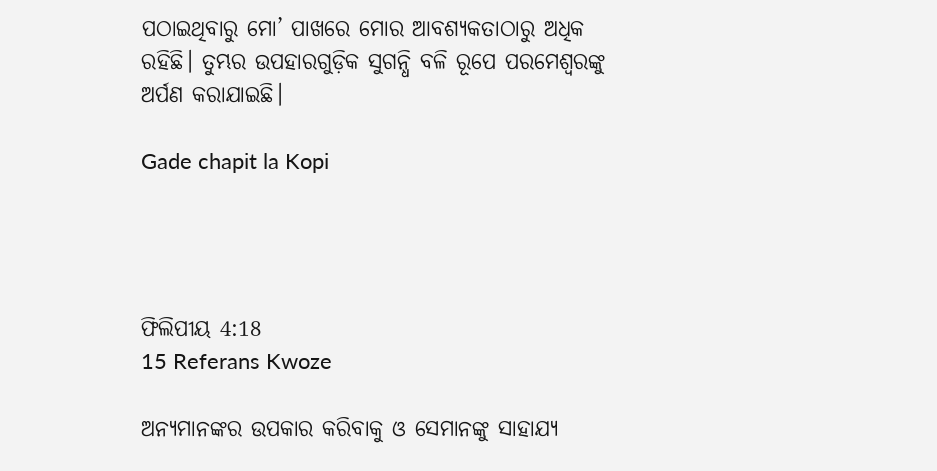ପଠାଇଥିବାରୁ ମୋ’ ପାଖରେ ମୋର ଆବଶ୍ୟକତାଠାରୁ ଅଧିକ ରହିଛି। ତୁମ୍ଭର ଉପହାରଗୁଡ଼ିକ ସୁଗନ୍ଧି ବଳି ରୂପେ ପରମେଶ୍ୱରଙ୍କୁ ଅର୍ପଣ କରାଯାଇଛି।

Gade chapit la Kopi




ଫିଲିପୀୟ 4:18
15 Referans Kwoze

ଅନ୍ୟମାନଙ୍କର ଉପକାର କରିବାକୁ ଓ ସେମାନଙ୍କୁ ସାହାଯ୍ୟ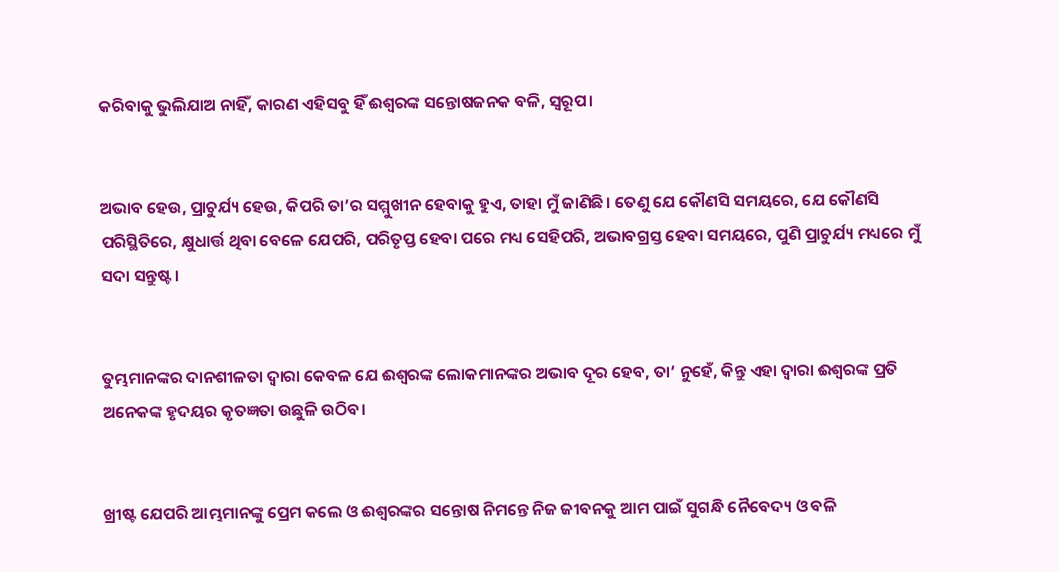କରିବାକୁ ଭୁଲିଯାଅ ନାହିଁ, କାରଣ ଏହିସବୁ ହିଁ ଈଶ୍ୱରଙ୍କ ସନ୍ତୋଷଜନକ ବଳି, ସ୍ୱରୂପ।


ଅଭାବ ହେଉ, ପ୍ରାଚୁର୍ଯ୍ୟ ହେଉ, କିପରି ତା’ର ସମ୍ମୁଖୀନ ହେବାକୁ ହୁଏ, ତାହା ମୁଁ ଜାଣିଛି। ତେଣୁ ଯେ କୌଣସି ସମୟରେ, ଯେ କୌଣସି ପରିସ୍ଥିତିରେ, କ୍ଷୁଧାର୍ତ୍ତ ଥିବା ବେଳେ ଯେପରି, ପରିତୃପ୍ତ ହେବା ପରେ ମଧ୍ୟ ସେହିପରି, ଅଭାବଗ୍ରସ୍ତ ହେବା ସମୟରେ, ପୁଣି ପ୍ରାଚୁର୍ଯ୍ୟ ମଧ୍ୟରେ ମୁଁ ସଦା ସନ୍ତୁଷ୍ଟ।


ତୁମ୍ଭମାନଙ୍କର ଦାନଶୀଳତା ଦ୍ୱାରା କେବଳ ଯେ ଈଶ୍ୱରଙ୍କ ଲୋକମାନଙ୍କର ଅଭାବ ଦୂର ହେବ, ତା’ ନୁହେଁ, କିନ୍ତୁ ଏହା ଦ୍ୱାରା ଈଶ୍ୱରଙ୍କ ପ୍ରତି ଅନେକଙ୍କ ହୃଦୟର କୃତଜ୍ଞତା ଉଛୁଳି ଉଠିବ।


ଖ୍ରୀଷ୍ଟ ଯେପରି ଆମ୍ଭମାନଙ୍କୁ ପ୍ରେମ କଲେ ଓ ଈଶ୍ୱରଙ୍କର ସନ୍ତୋଷ ନିମନ୍ତେ ନିଜ ଜୀବନକୁ ଆମ ପାଇଁ ସୁଗନ୍ଧି ନୈବେଦ୍ୟ ଓ ବଳି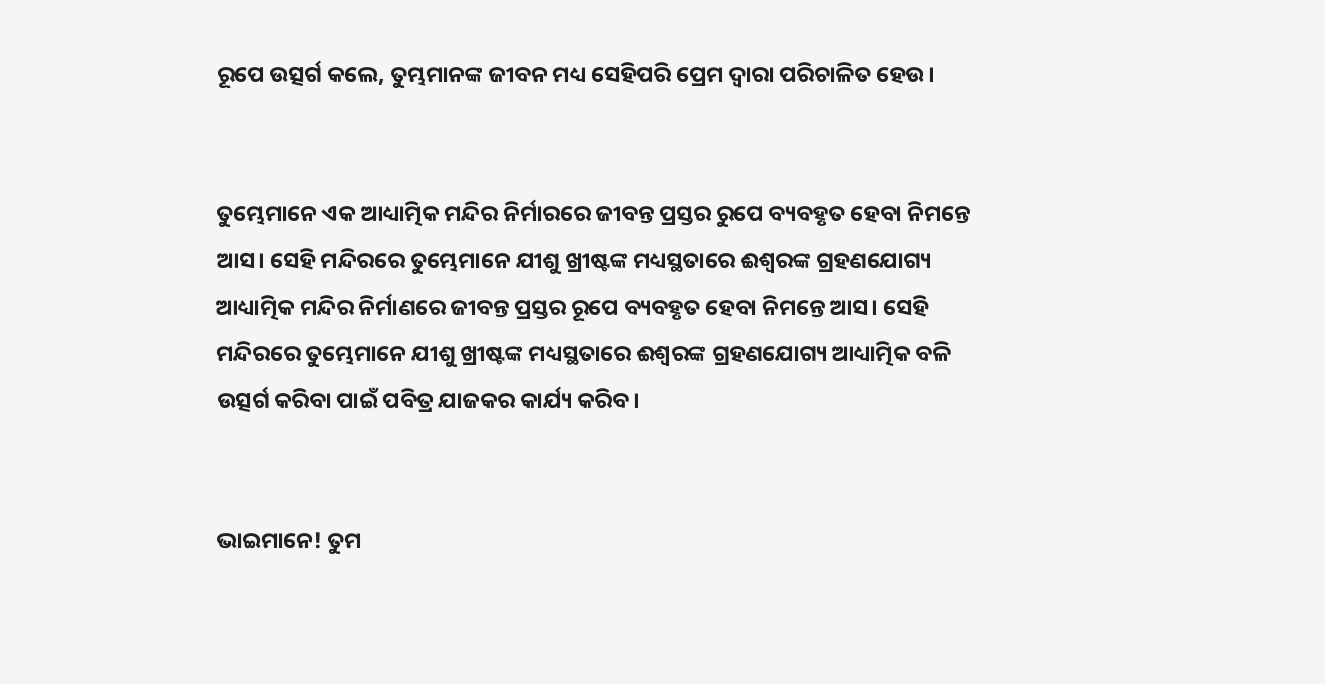ରୂପେ ଉତ୍ସର୍ଗ କଲେ, ତୁମ୍ଭମାନଙ୍କ ଜୀବନ ମଧ୍ୟ ସେହିପରି ପ୍ରେମ ଦ୍ୱାରା ପରିଚାଳିତ ହେଉ।


ତୁମ୍ଭେମାନେ ଏକ ଆଧ୍ୟାତ୍ମିକ ମନ୍ଦିର ନିର୍ମାରରେ ଜୀବନ୍ତ ପ୍ରସ୍ତର ରୁପେ ବ୍ୟବହୃତ ହେବା ନିମନ୍ତେ ଆସ। ସେହି ମନ୍ଦିରରେ ତୁମ୍ଭେମାନେ ଯୀଶୁ ଖ୍ରୀଷ୍ଟଙ୍କ ମଧ୍ୟସ୍ଥତାରେ ଈଶ୍ୱରଙ୍କ ଗ୍ରହଣଯୋଗ୍ୟ ଆଧ୍ୟାତ୍ମିକ ମନ୍ଦିର ନିର୍ମାଣରେ ଜୀବନ୍ତ ପ୍ରସ୍ତର ରୂପେ ବ୍ୟବହୃତ ହେବା ନିମନ୍ତେ ଆସ। ସେହି ମନ୍ଦିରରେ ତୁମ୍ଭେମାନେ ଯୀଶୁ ଖ୍ରୀଷ୍ଟଙ୍କ ମଧ୍ୟସ୍ଥତାରେ ଈଶ୍ୱରଙ୍କ ଗ୍ରହଣଯୋଗ୍ୟ ଆଧ୍ୟାତ୍ମିକ ବଳି ଉତ୍ସର୍ଗ କରିବା ପାଇଁ ପବିତ୍ର ଯାଜକର କାର୍ଯ୍ୟ କରିବ।


ଭାଇମାନେ! ତୁମ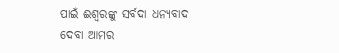ପାଇଁ ଈଶ୍ୱରଙ୍କୁ ସର୍ବଦା ଧନ୍ୟବାଦ ଦେବା ଆମର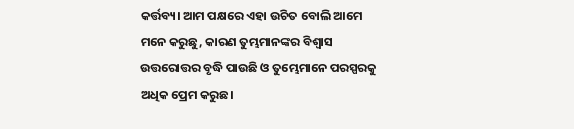କର୍ତ୍ତବ୍ୟ। ଆମ ପକ୍ଷରେ ଏହା ଉଚିତ ବୋଲି ଆମେ ମନେ କରୁଛୁ, କାରଣ ତୁମ୍ଭମାନଙ୍କର ବିଶ୍ୱାସ ଉତ୍ତରୋତ୍ତର ବୃଦ୍ଧି ପାଉଛି ଓ ତୁମ୍ଭେମାନେ ପରସ୍ପରକୁ ଅଧିକ ପ୍ରେମ କରୁଛ।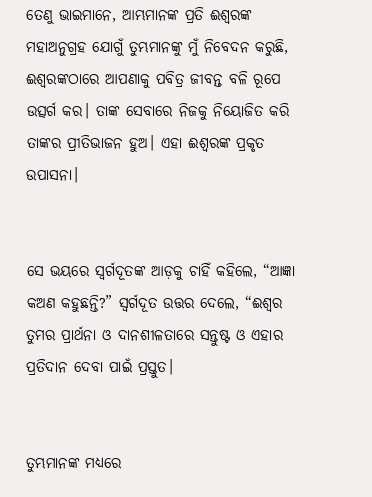ତେଣୁ ଭାଇମାନେ, ଆମ୍ଭମାନଙ୍କ ପ୍ରତି ଈଶ୍ୱରଙ୍କ ମହାଅନୁଗ୍ରହ ଯୋଗୁଁ ତୁମ୍ଭମାନଙ୍କୁ ମୁଁ ନିବେଦନ କରୁଛି, ଈଶ୍ୱରଙ୍କଠାରେ ଆପଣାକୁ ପବିତ୍ର ଜୀବନ୍ତ ବଳି ରୂପେ ଉତ୍ସର୍ଗ କର। ତାଙ୍କ ସେବାରେ ନିଜକୁ ନିୟୋଜିତ କରି ତାଙ୍କର ପ୍ରୀତିଭାଜନ ହୁଅ। ଏହା ଈଶ୍ୱରଙ୍କ ପ୍ରକୃତ ଉପାସନା।


ସେ ଭୟରେ ସ୍ୱର୍ଗଦୂତଙ୍କ ଆଡ଼କୁ ଚାହିଁ କହିଲେ, “ଆଜ୍ଞା କଅଣ କହୁଛନ୍ତି?” ସ୍ୱର୍ଗଦୂତ ଉତ୍ତର ଦେଲେ, “ଈଶ୍ୱର ତୁମର ପ୍ରାର୍ଥନା ଓ ଦାନଶୀଳତାରେ ସନ୍ତୁଷ୍ଟ ଓ ଏହାର ପ୍ରତିଦାନ ଦେବା ପାଇଁ ପ୍ରସ୍ତୁତ।


ତୁମ୍ଭମାନଙ୍କ ମଧ୍ୟରେ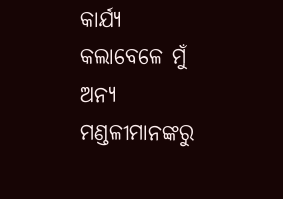କାର୍ଯ୍ୟ କଲାବେଳେ ମୁଁ ଅନ୍ୟ ମଣ୍ଡଳୀମାନଙ୍କରୁ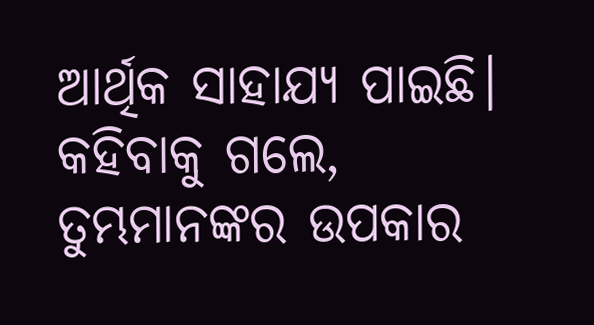ଆର୍ଥିକ ସାହାଯ୍ୟ ପାଇଛି। କହିବାକୁ ଗଲେ, ତୁମ୍ଭମାନଙ୍କର ଉପକାର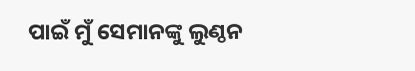ପାଇଁ ମୁଁ ସେମାନଙ୍କୁ ଲୁଣ୍ଠନ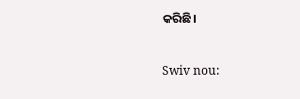କରିଛି।


Swiv nou: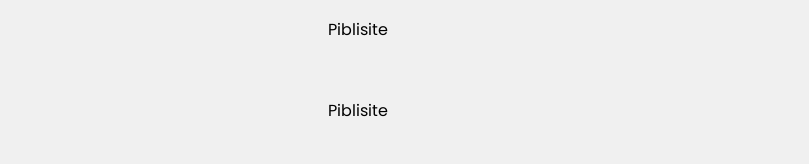Piblisite


Piblisite